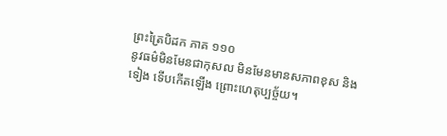ព្រះត្រៃបិដក ភាគ ១១០
នូវធម៌មិនមែនជាកុសល មិនមែនមានសភាពខុស និងទៀង ទើបកើតឡើង ព្រោះហេតុប្បច្ច័យ។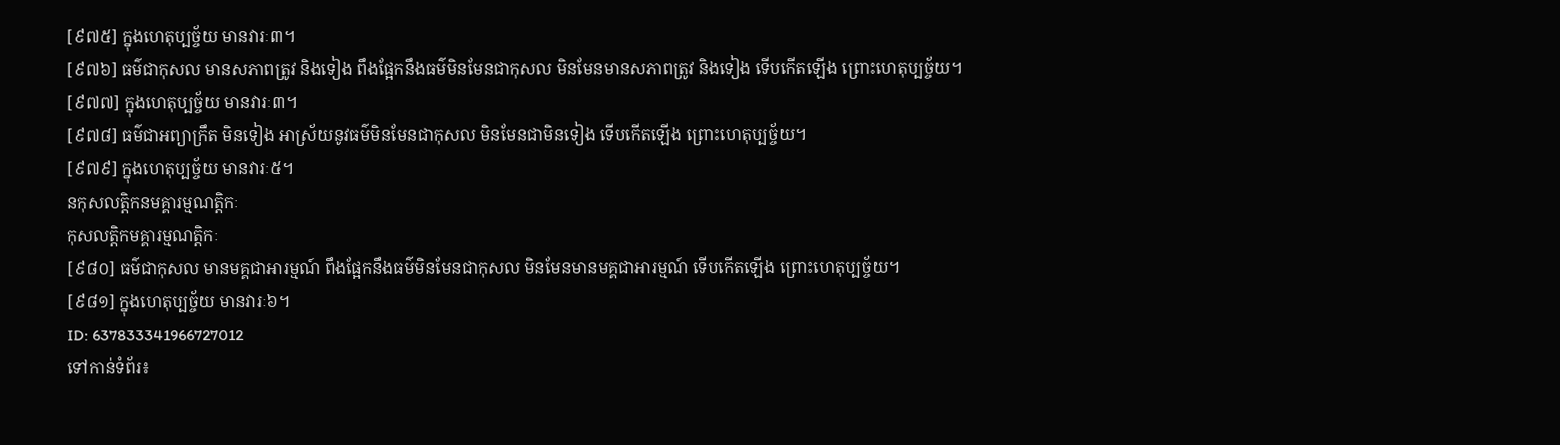[៩៧៥] ក្នុងហេតុប្បច្ច័យ មានវារៈ៣។
[៩៧៦] ធម៌ជាកុសល មានសភាពត្រូវ និងទៀង ពឹងផ្អែកនឹងធម៌មិនមែនជាកុសល មិនមែនមានសភាពត្រូវ និងទៀង ទើបកើតឡើង ព្រោះហេតុប្បច្ច័យ។
[៩៧៧] ក្នុងហេតុប្បច្ច័យ មានវារៈ៣។
[៩៧៨] ធម៌ជាអព្យាក្រឹត មិនទៀង អាស្រ័យនូវធម៌មិនមែនជាកុសល មិនមែនជាមិនទៀង ទើបកើតឡើង ព្រោះហេតុប្បច្ច័យ។
[៩៧៩] ក្នុងហេតុប្បច្ច័យ មានវារៈ៥។
នកុសលត្តិកនមគ្គារម្មណត្តិកៈ
កុសលត្តិកមគ្គារម្មណត្តិកៈ
[៩៨០] ធម៌ជាកុសល មានមគ្គជាអារម្មណ៍ ពឹងផ្អែកនឹងធម៌មិនមែនជាកុសល មិនមែនមានមគ្គជាអារម្មណ៍ ទើបកើតឡើង ព្រោះហេតុប្បច្ច័យ។
[៩៨១] ក្នុងហេតុប្បច្ច័យ មានវារៈ៦។
ID: 637833341966727012
ទៅកាន់ទំព័រ៖